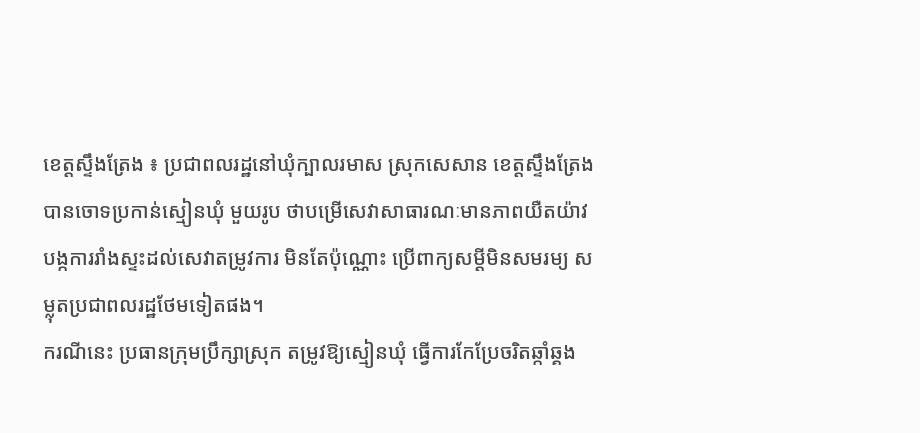ខេត្តស្ទឹងត្រែង ៖ ប្រជាពលរដ្ឋនៅឃុំក្បាលរមាស ស្រុកសេសាន ខេត្តស្ទឹងត្រែង បានចោទប្រកាន់ស្មៀនឃុំ មួយរូប ថាបម្រើសេវាសាធារណៈមានភាពយឺតយ៉ាវ បង្កការរាំងស្ទះដល់សេវាតម្រូវការ មិនតែប៉ុណ្ណោះ ប្រើពាក្យសម្តីមិនសមរម្យ សម្លុតប្រជាពលរដ្ឋថែមទៀតផង។
ករណីនេះ ប្រធានក្រុមប្រឹក្សាស្រុក តម្រូវឱ្យស្មៀនឃុំ ធ្វើការកែប្រែចរិតឆ្កាំឆ្គង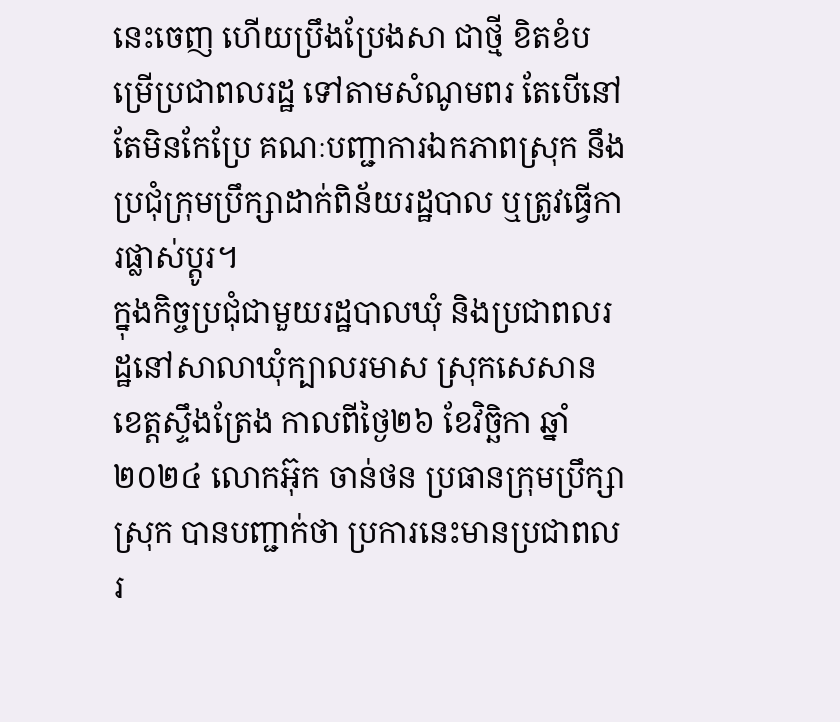នេះចេញ ហើយប្រឹងប្រែងសា ជាថ្មី ខិតខំបម្រើប្រជាពលរដ្ឋ ទៅតាមសំណូមពរ តែបើនៅតែមិនកែប្រែ គណៈបញ្ជាការឯកភាពស្រុក នឹងប្រជុំក្រុមប្រឹក្សាដាក់ពិន័យរដ្ឋបាល ឬត្រូវធ្វើការផ្លាស់ប្តូរ។
ក្នុងកិច្ចប្រជុំជាមួយរដ្ឋបាលឃុំ និងប្រជាពលរដ្ឋនៅសាលាឃុំក្បាលរមាស ស្រុកសេសាន ខេត្តស្ទឹងត្រែង កាលពីថ្ងៃ២៦ ខែវិច្ឆិកា ឆ្នាំ២០២៤ លោកអ៊ុក ចាន់ថន ប្រធានក្រុមប្រឹក្សាស្រុក បានបញ្ជាក់ថា ប្រការនេះមានប្រជាពលរ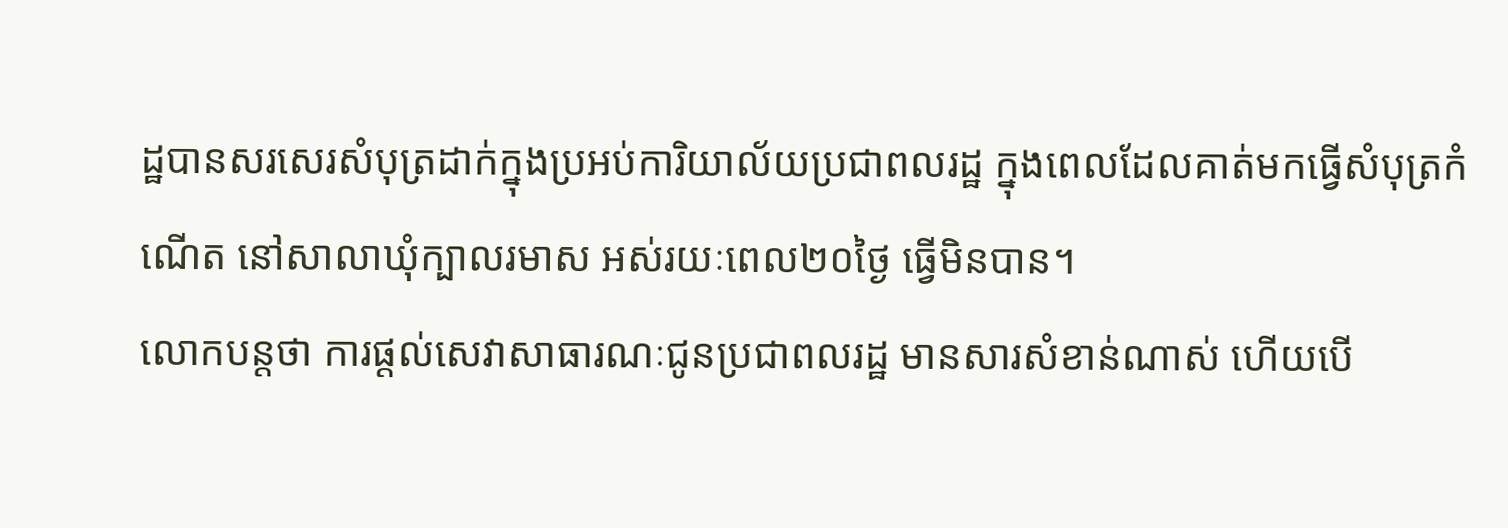ដ្ឋបានសរសេរសំបុត្រដាក់ក្នុងប្រអប់ការិយាល័យប្រជាពលរដ្ឋ ក្នុងពេលដែលគាត់មកធ្វើសំបុត្រកំណើត នៅសាលាឃុំក្បាលរមាស អស់រយៈពេល២០ថ្ងៃ ធ្វើមិនបាន។
លោកបន្តថា ការផ្តល់សេវាសាធារណៈជូនប្រជាពលរដ្ឋ មានសារសំខាន់ណាស់ ហើយបើ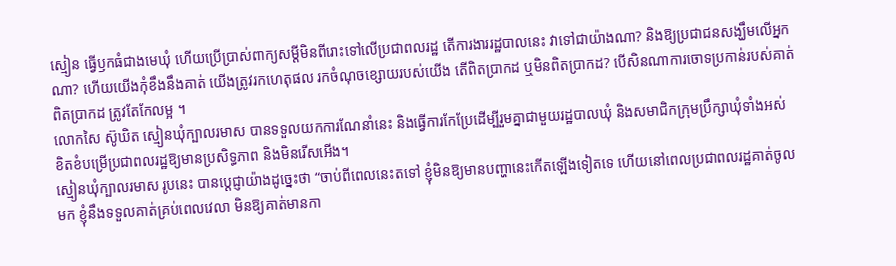ស្មៀន ធ្វើឫកធំជាងមេឃុំ ហើយប្រើប្រាស់ពាក្យសម្តីមិនពីរោះទៅលើប្រជាពលរដ្ឋ តើការងាររដ្ឋបាលនេះ វាទៅជាយ៉ាងណា? និងឱ្យប្រជាជនសង្ឃឹមលើអ្នកណា? ហើយយើងកុំខឹងនឹងគាត់ យើងត្រូវរកហេតុផល រកចំណុចខ្សោយរបស់យើង តើពិតប្រាកដ ឬមិនពិតប្រាកដ? បើសិនណាការចោទប្រកាន់របស់គាត់ពិតប្រាកដ ត្រូវតែកែលម្អ ។
លោកសៃ ស៊ូឃិត ស្មៀនឃុំក្បាលរមាស បានទទួលយកការណែនាំនេះ និងធ្វើការកែប្រែដើម្បីរួមគ្នាជាមួយរដ្ឋបាលឃុំ និងសមាជិកក្រុមប្រឹក្សាឃុំទាំងអស់ ខិតខំបម្រើប្រជាពលរដ្ឋឱ្យមានប្រសិទ្ធភាព និងមិនរើសអើង។
ស្មៀនឃុំក្បាលរមាស រូបនេះ បានប្តេជ្ញាយ៉ាងដូច្នេះថា “ចាប់ពីពេលនេះតទៅ ខ្ញុំមិនឱ្យមានបញ្ហានេះកើតឡើងទៀតទេ ហើយនៅពេលប្រជាពលរដ្ឋគាត់ចូលមក ខ្ញុំនឹងទទួលគាត់គ្រប់ពេលវេលា មិនឱ្យគាត់មានកា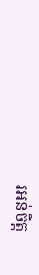រអន់ចិត្ត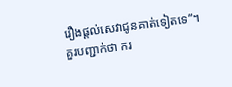រឿងផ្តល់សេវាជូនគាត់ទៀតទេ”។
គួរបញ្ជាក់ថា ករ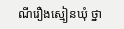ណីរឿងស្មៀនឃុំ ថ្នា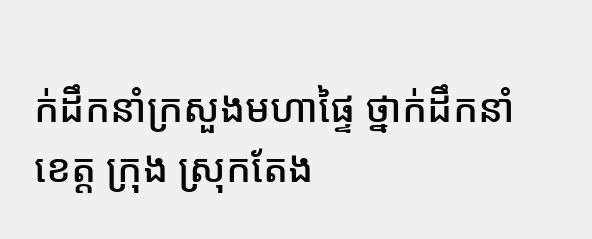ក់ដឹកនាំក្រសួងមហាផ្ទៃ ថ្នាក់ដឹកនាំខេត្ត ក្រុង ស្រុកតែង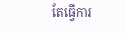តែធ្វើការ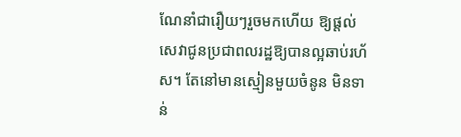ណែនាំជារឿយៗរួចមកហើយ ឱ្យផ្តល់សេវាជូនប្រជាពលរដ្ឋឱ្យបានល្អឆាប់រហ័ស។ តែនៅមានស្មៀនមួយចំនូន មិនទាន់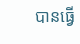បានធ្វើ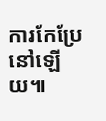ការកែប្រែនៅឡើយ៕